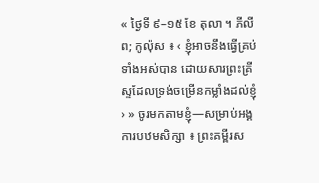« ថ្ងៃទី ៩–១៥ ខែ តុលា ។ ភីលីព; កូល៉ុស ៖ ‹ ខ្ញុំអាចនឹងធ្វើគ្រប់ទាំងអស់បាន ដោយសារព្រះគ្រីស្ទដែលទ្រង់ចម្រើនកម្លាំងដល់ខ្ញុំ › » ចូរមកតាមខ្ញុំ—សម្រាប់អង្គការបឋមសិក្សា ៖ ព្រះគម្ពីរស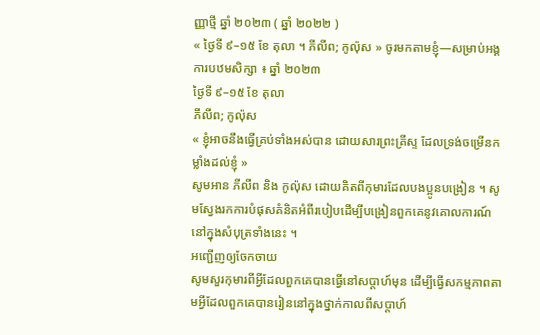ញ្ញាថ្មី ឆ្នាំ ២០២៣ ( ឆ្នាំ ២០២២ )
« ថ្ងៃទី ៩–១៥ ខែ តុលា ។ ភីលីព; កូល៉ុស » ចូរមកតាមខ្ញុំ—សម្រាប់អង្គការបឋមសិក្សា ៖ ឆ្នាំ ២០២៣
ថ្ងៃទី ៩–១៥ ខែ តុលា
ភីលីព; កូល៉ុស
« ខ្ញុំអាចនឹងធ្វើគ្រប់ទាំងអស់បាន ដោយសារព្រះគ្រីស្ទ ដែលទ្រង់ចម្រើនកម្លាំងដល់ខ្ញុំ »
សូមអាន ភីលីព និង កូល៉ុស ដោយគិតពីកុមារដែលបងប្អូនបង្រៀន ។ សូមស្វែងរកការបំផុសគំនិតអំពីរបៀបដើម្បីបង្រៀនពួកគេនូវគោលការណ៍នៅក្នុងសំបុត្រទាំងនេះ ។
អញ្ជើញឲ្យចែកចាយ
សូមសួរកុមារពីអ្វីដែលពួកគេបានធ្វើនៅសប្តាហ៍មុន ដើម្បីធ្វើសកម្មភាពតាមអ្វីដែលពួកគេបានរៀននៅក្នុងថ្នាក់កាលពីសប្តាហ៍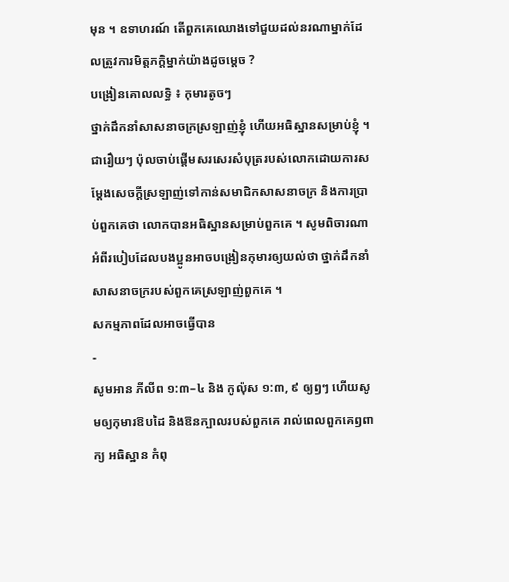មុន ។ ឧទាហរណ៍ តើពួកគេឈោងទៅជួយដល់នរណាម្នាក់ដែលត្រូវការមិត្តភក្តិម្នាក់យ៉ាងដូចម្តេច ?
បង្រៀនគោលលទ្ធិ ៖ កុមារតូចៗ
ថ្នាក់ដឹកនាំសាសនាចក្រស្រឡាញ់ខ្ញុំ ហើយអធិស្ឋានសម្រាប់ខ្ញុំ ។
ជារឿយៗ ប៉ុលចាប់ផ្ដើមសរសេរសំបុត្ររបស់លោកដោយការសម្ដែងសេចក្ដីស្រឡាញ់ទៅកាន់សមាជិកសាសនាចក្រ និងការប្រាប់ពួកគេថា លោកបានអធិស្ឋានសម្រាប់ពួកគេ ។ សូមពិចារណាអំពីរបៀបដែលបងប្អូនអាចបង្រៀនកុមារឲ្យយល់ថា ថ្នាក់ដឹកនាំសាសនាចក្ររបស់ពួកគេស្រឡាញ់ពួកគេ ។
សកម្មភាពដែលអាចធ្វើបាន
-
សូមអាន ភីលីព ១:៣–៤ និង កូល៉ុស ១:៣, ៩ ឲ្យឭៗ ហើយសូមឲ្យកុមារឱបដៃ និងឱនក្បាលរបស់ពួកគេ រាល់ពេលពួកគេឭពាក្យ អធិស្ឋាន កំពុ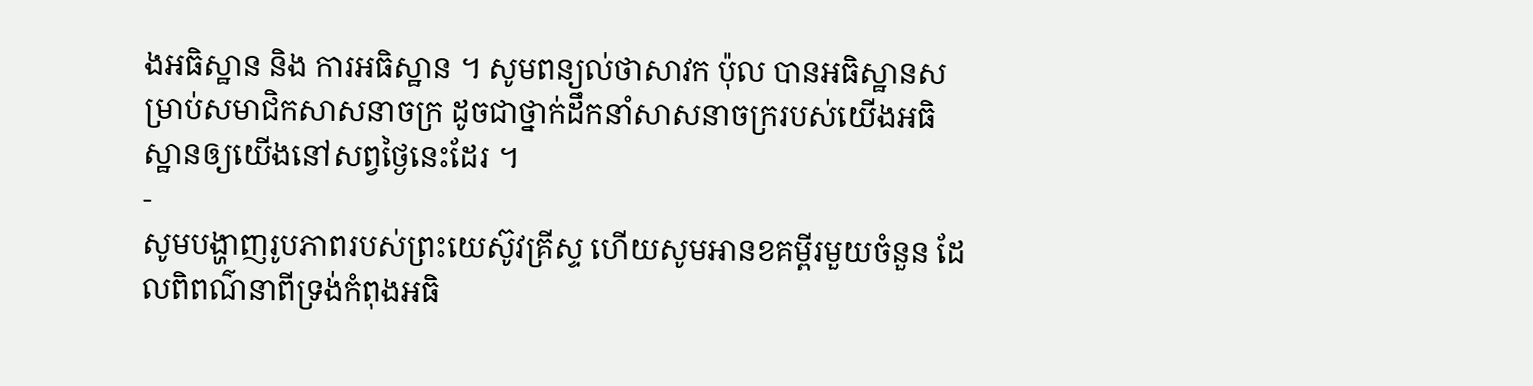ងអធិស្ឋាន និង ការអធិស្ឋាន ។ សូមពន្យល់ថាសាវក ប៉ុល បានអធិស្ឋានសម្រាប់សមាជិកសាសនាចក្រ ដូចជាថ្នាក់ដឹកនាំសាសនាចក្ររបស់យើងអធិស្ឋានឲ្យយើងនៅសព្វថ្ងៃនេះដែរ ។
-
សូមបង្ហាញរូបភាពរបស់ព្រះយេស៊ូវគ្រីស្ទ ហើយសូមអានខគម្ពីរមួយចំនួន ដែលពិពណ៌នាពីទ្រង់កំពុងអធិ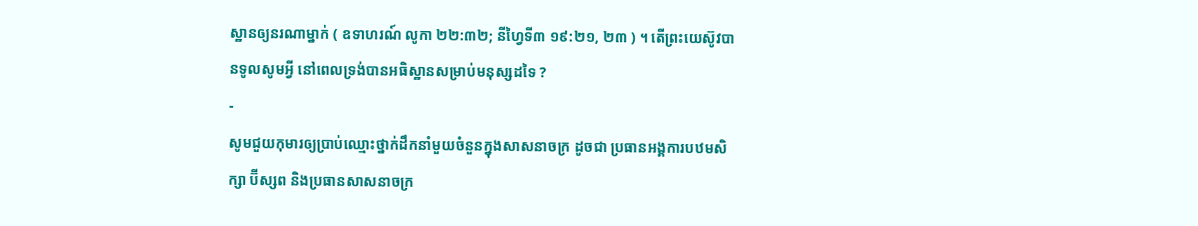ស្ឋានឲ្យនរណាម្នាក់ ( ឧទាហរណ៍ លូកា ២២:៣២; នីហ្វៃទី៣ ១៩:២១, ២៣ ) ។ តើព្រះយេស៊ូវបានទូលសូមអ្វី នៅពេលទ្រង់បានអធិស្ឋានសម្រាប់មនុស្សដទៃ ?
-
សូមជួយកុមារឲ្យប្រាប់ឈ្មោះថ្នាក់ដឹកនាំមួយចំនួនក្នុងសាសនាចក្រ ដូចជា ប្រធានអង្គការបឋមសិក្សា ប៊ីស្សព និងប្រធានសាសនាចក្រ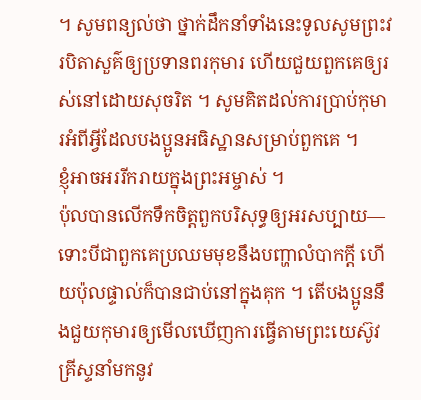។ សូមពន្យល់ថា ថ្នាក់ដឹកនាំទាំងនេះទូលសូមព្រះវរបិតាសួគ៌ឲ្យប្រទានពរកុមារ ហើយជួយពួកគេឲ្យរស់នៅដោយសុចរិត ។ សូមគិតដល់ការប្រាប់កុមារអំពីអ្វីដែលបងប្អូនអធិស្ឋានសម្រាប់ពួកគេ ។
ខ្ញុំអាចអររីករាយក្នុងព្រះអម្ចាស់ ។
ប៉ុលបានលើកទឹកចិត្តពួកបរិសុទ្ធឲ្យអរសប្បាយ—ទោះបីជាពួកគេប្រឈមមុខនឹងបញ្ហាលំបាកក្តី ហើយប៉ុលផ្ទាល់ក៏បានជាប់នៅក្នុងគុក ។ តើបងប្អូននឹងជួយកុមារឲ្យមើលឃើញការធ្វើតាមព្រះយេស៊ូវគ្រីស្ទនាំមកនូវ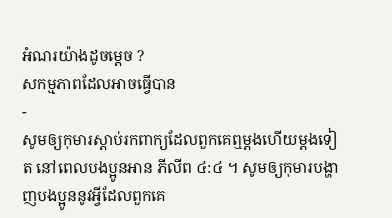អំណរយ៉ាងដូចម្តេច ?
សកម្មភាពដែលអាចធ្វើបាន
-
សូមឲ្យកុមារស្ដាប់រកពាក្យដែលពួកគេឮម្ដងហើយម្ដងទៀត នៅពេលបងប្អូនអាន ភីលីព ៤:៤ ។ សូមឲ្យកុមារបង្ហាញបងប្អូននូវអ្វីដែលពួកគេ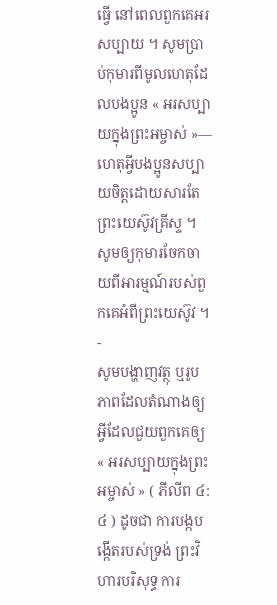ធ្វើ នៅពេលពួកគេអរសប្បាយ ។ សូមប្រាប់កុមារពីមូលហេតុដែលបងប្អូន « អរសប្បាយក្នុងព្រះអម្ចាស់ »—ហេតុអ្វីបងប្អូនសប្បាយចិត្តដោយសារតែព្រះយេស៊ូវគ្រីស្ទ ។ សូមឲ្យកុមារចែកចាយពីអារម្មណ៍របស់ពួកគេអំពីព្រះយេស៊ូវ ។
-
សូមបង្ហាញវត្ថុ ឬរូបភាពដែលតំណាងឲ្យអ្វីដែលជួយពួកគេឲ្យ « អរសប្បាយក្នុងព្រះអម្ចាស់ » ( ភីលីព ៤:៤ ) ដូចជា ការបង្កបង្កើតរបស់ទ្រង់ ព្រះវិហារបរិសុទ្ធ ការ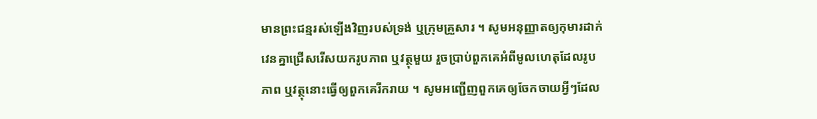មានព្រះជន្មរស់ឡើងវិញរបស់ទ្រង់ ឬក្រុមគ្រួសារ ។ សូមអនុញ្ញាតឲ្យកុមារដាក់វេនគ្នាជ្រើសរើសយករូបភាព ឬវត្ថុមួយ រួចប្រាប់ពួកគេអំពីមូលហេតុដែលរូបភាព ឬវត្ថុនោះធ្វើឲ្យពួកគេរីករាយ ។ សូមអញ្ជើញពួកគេឲ្យចែកចាយអ្វីៗដែល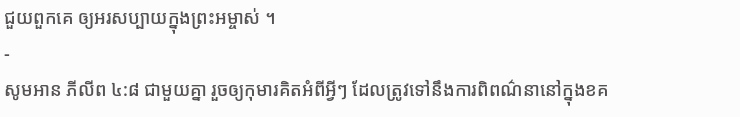ជួយពួកគេ ឲ្យអរសប្បាយក្នុងព្រះអម្ចាស់ ។
-
សូមអាន ភីលីព ៤:៨ ជាមួយគ្នា រួចឲ្យកុមារគិតអំពីអ្វីៗ ដែលត្រូវទៅនឹងការពិពណ៌នានៅក្នុងខគ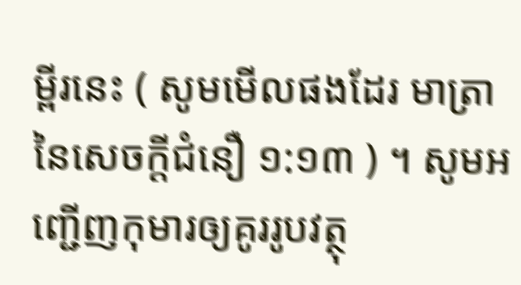ម្ពីរនេះ ( សូមមើលផងដែរ មាត្រានៃសេចក្ដីជំនឿ ១:១៣ ) ។ សូមអញ្ជើញកុមារឲ្យគូររូបវត្ថុ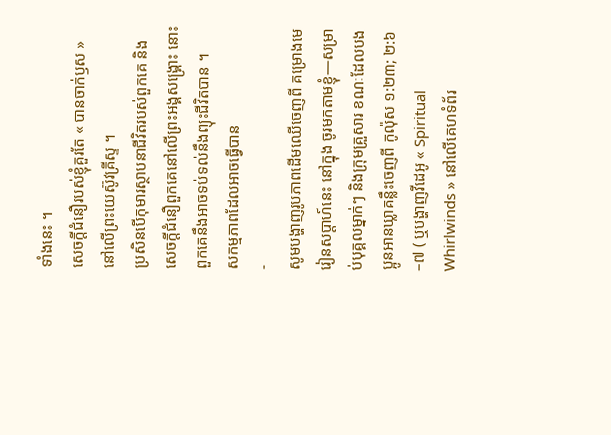ទាំងនេះ ។
សេចក្ដីជំនឿរបស់ខ្ញុំគួរតែ « បានចាក់ឫស » នៅលើព្រះយេស៊ូវគ្រីស្ទ ។
ប្រសិនបើកុមារស្ថាបនាជីវិតរបស់ពួកគេ និងសេចក្តីជំនឿពួកគេនៅលើព្រះអង្គសង្រ្គោះ នោះពួកគេនឹងអាចទប់ទល់នឹងព្យុះជីវិតបាន ។
សកម្មភាពដែលអាចធ្វើបាន
-
សូមបង្ហាញរូបភាពដើមឈើចេញពី គម្រោងមេរៀនសប្តាហ៍នេះ នៅក្នុង ចូរមកតាមខ្ញុំ—សម្រាប់បុគ្គលម្នាក់ៗ និងក្រុមគ្រួសារ ខណៈដែលបងប្អូនអានឃ្លាគន្លឹះចេញពី កូល៉ុស ១:២៣; ២:៦–៧ ( ឬបង្ហាញវីដេអូ « Spiritual Whirlwinds » នៅលើគេហទំព័រ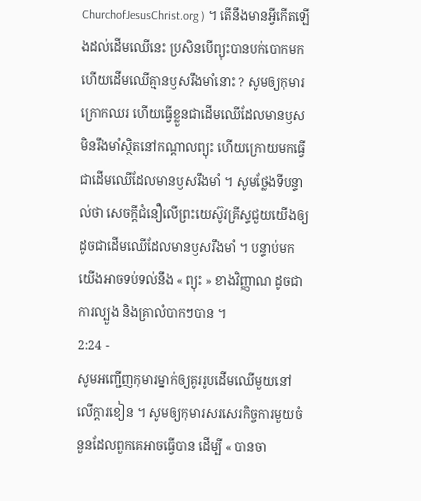ChurchofJesusChrist.org ) ។ តើនឹងមានអ្វីកើតឡើងដល់ដើមឈើនេះ ប្រសិនបើព្យុះបានបក់បោកមក ហើយដើមឈើគ្មានឫសរឹងមាំនោះ ? សូមឲ្យកុមារក្រោកឈរ ហើយធ្វើខ្លួនជាដើមឈើដែលមានឫសមិនរឹងមាំស្ថិតនៅកណ្ដាលព្យុះ ហើយក្រោយមកធ្វើជាដើមឈើដែលមានឫសរឹងមាំ ។ សូមថ្លែងទីបន្ទាល់ថា សេចក្តីជំនឿលើព្រះយេស៊ូវគ្រីស្ទជួយយើងឲ្យដូចជាដើមឈើដែលមានឫសរឹងមាំ ។ បន្ទាប់មក យើងអាចទប់ទល់នឹង « ព្យុះ » ខាងវិញ្ញាណ ដូចជាការល្បួង និងគ្រាលំបាកៗបាន ។
2:24 -
សូមអញ្ជើញកុមារម្នាក់ឲ្យគូររូបដើមឈើមួយនៅលើក្ដារខៀន ។ សូមឲ្យកុមារសរសេរកិច្ចការមួយចំនួនដែលពួកគេអាចធ្វើបាន ដើម្បី « បានចា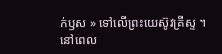ក់ឫស » ទៅលើព្រះយេស៊ូវគ្រីស្ទ ។ នៅពេល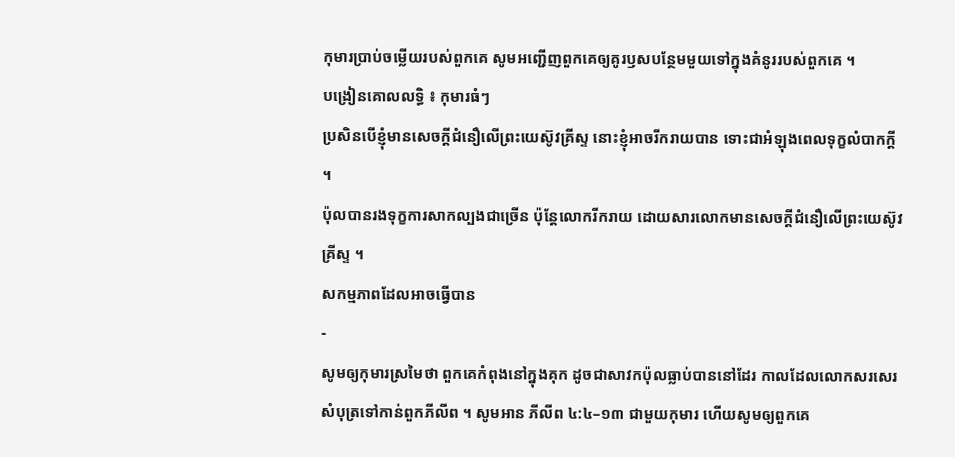កុមារប្រាប់ចម្លើយរបស់ពួកគេ សូមអញ្ជើញពួកគេឲ្យគូរឫសបន្ថែមមួយទៅក្នុងគំនូររបស់ពួកគេ ។
បង្រៀនគោលលទ្ធិ ៖ កុមារធំៗ
ប្រសិនបើខ្ញុំមានសេចក្ដីជំនឿលើព្រះយេស៊ូវគ្រីស្ទ នោះខ្ញុំអាចរីករាយបាន ទោះជាអំឡុងពេលទុក្ខលំបាកក្ដី ។
ប៉ុលបានរងទុក្ខការសាកល្បងជាច្រើន ប៉ុន្តែលោករីករាយ ដោយសារលោកមានសេចក្ដីជំនឿលើព្រះយេស៊ូវគ្រីស្ទ ។
សកម្មភាពដែលអាចធ្វើបាន
-
សូមឲ្យកុមារស្រមៃថា ពួកគេកំពុងនៅក្នុងគុក ដូចជាសាវកប៉ុលធ្លាប់បាននៅដែរ កាលដែលលោកសរសេរ សំបុត្រទៅកាន់ពួកភីលីព ។ សូមអាន ភីលីព ៤:៤–១៣ ជាមួយកុមារ ហើយសូមឲ្យពួកគេ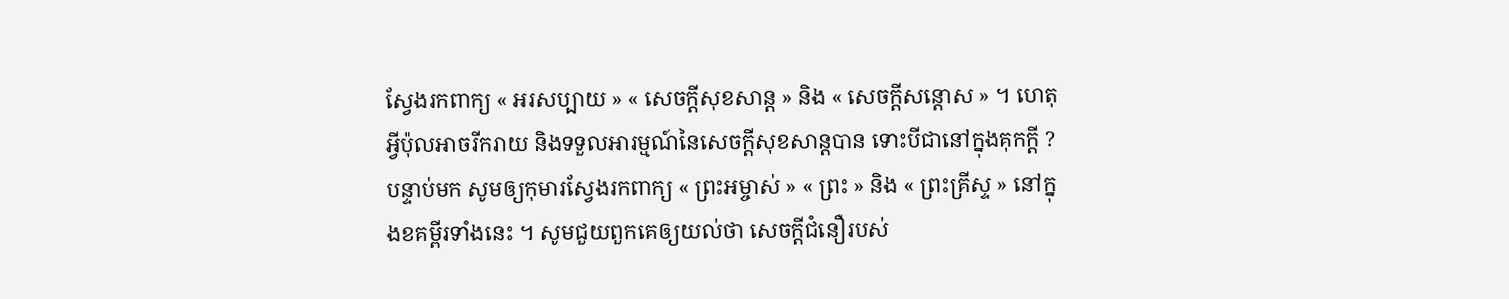ស្វែងរកពាក្យ « អរសប្បាយ » « សេចក្តីសុខសាន្ត » និង « សេចក្តីសន្តោស » ។ ហេតុអ្វីប៉ុលអាចរីករាយ និងទទួលអារម្មណ៍នៃសេចក្តីសុខសាន្តបាន ទោះបីជានៅក្នុងគុកក្តី ? បន្ទាប់មក សូមឲ្យកុមារស្វែងរកពាក្យ « ព្រះអម្ចាស់ » « ព្រះ » និង « ព្រះគ្រីស្ទ » នៅក្នុងខគម្ពីរទាំងនេះ ។ សូមជួយពួកគេឲ្យយល់ថា សេចក្តីជំនឿរបស់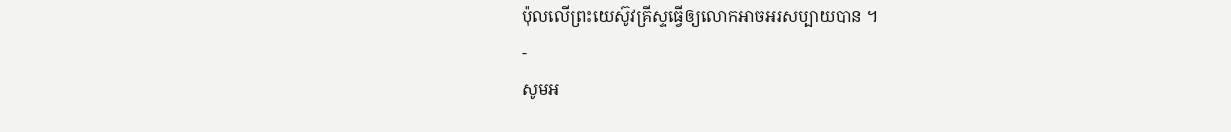ប៉ុលលើព្រះយេស៊ូវគ្រីស្ទធ្វើឲ្យលោកអាចអរសប្បាយបាន ។
-
សូមអ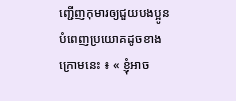ញ្ជើញកុមារឲ្យជួយបងប្អូនបំពេញប្រយោគដូចខាងក្រោមនេះ ៖ « ខ្ញុំអាច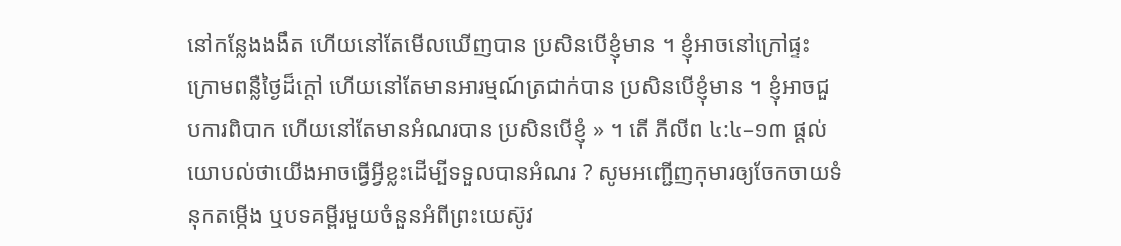នៅកន្លែងងងឹត ហើយនៅតែមើលឃើញបាន ប្រសិនបើខ្ញុំមាន ។ ខ្ញុំអាចនៅក្រៅផ្ទះក្រោមពន្លឺថ្ងៃដ៏ក្តៅ ហើយនៅតែមានអារម្មណ៍ត្រជាក់បាន ប្រសិនបើខ្ញុំមាន ។ ខ្ញុំអាចជួបការពិបាក ហើយនៅតែមានអំណរបាន ប្រសិនបើខ្ញុំ » ។ តើ ភីលីព ៤:៤–១៣ ផ្តល់យោបល់ថាយើងអាចធ្វើអ្វីខ្លះដើម្បីទទួលបានអំណរ ? សូមអញ្ជើញកុមារឲ្យចែកចាយទំនុកតម្កើង ឬបទគម្ពីរមួយចំនួនអំពីព្រះយេស៊ូវ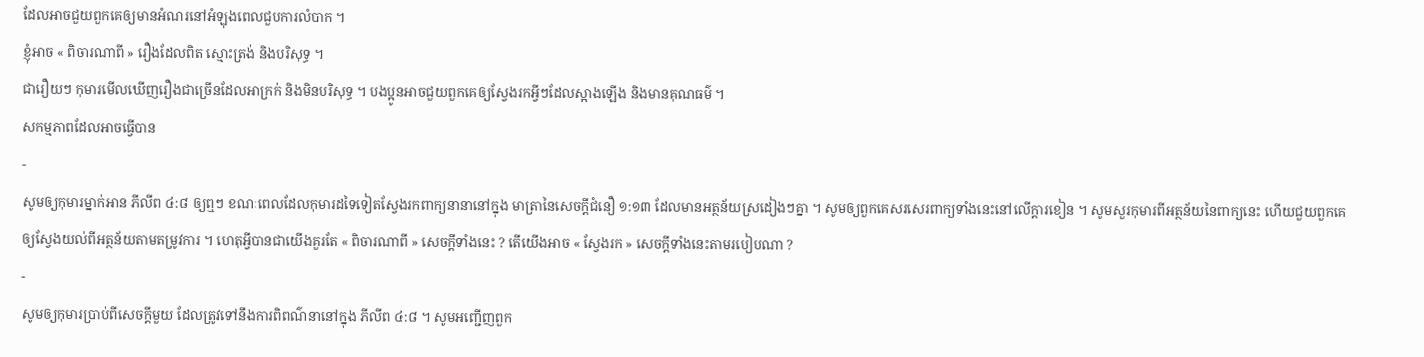ដែលអាចជួយពួកគេឲ្យមានអំណរនៅអំឡុងពេលជួបការលំបាក ។
ខ្ញុំអាច « ពិចារណាពី » រឿងដែលពិត ស្មោះត្រង់ និងបរិសុទ្ធ ។
ជារឿយៗ កុមារមើលឃើញរឿងជាច្រើនដែលអាក្រក់ និងមិនបរិសុទ្ធ ។ បងប្អូនអាចជួយពួកគេឲ្យស្វែងរកអ្វីៗដែលស្អាងឡើង និងមានគុណធម៌ ។
សកម្មភាពដែលអាចធ្វើបាន
-
សូមឲ្យកុមារម្នាក់អាន ភីលីព ៤:៨ ឲ្យឮៗ ខណៈពេលដែលកុមារដទៃទៀតស្វែងរកពាក្យនានានៅក្នុង មាត្រានៃសេចក្ដីជំនឿ ១:១៣ ដែលមានអត្ថន័យស្រដៀងៗគ្នា ។ សូមឲ្យពួកគេសរសេរពាក្យទាំងនេះនៅលើក្ដារខៀន ។ សូមសួរកុមារពីអត្ថន័យនៃពាក្យនេះ ហើយជួយពួកគេឲ្យស្វែងយល់ពីអត្ថន័យតាមតម្រូវការ ។ ហេតុអ្វីបានជាយើងគួរតែ « ពិចារណាពី » សេចក្ដីទាំងនេះ ? តើយើងអាច « ស្វែងរក » សេចក្ដីទាំងនេះតាមរបៀបណា ?
-
សូមឲ្យកុមារប្រាប់ពីសេចក្ដីមួយ ដែលត្រូវទៅនឹងការពិពណ៌នានៅក្នុង ភីលីព ៤:៨ ។ សូមអញ្ជើញពួក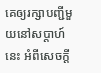គេឲ្យរក្សាបញ្ជីមួយនៅសប្ដាហ៍នេះ អំពីសេចក្ដី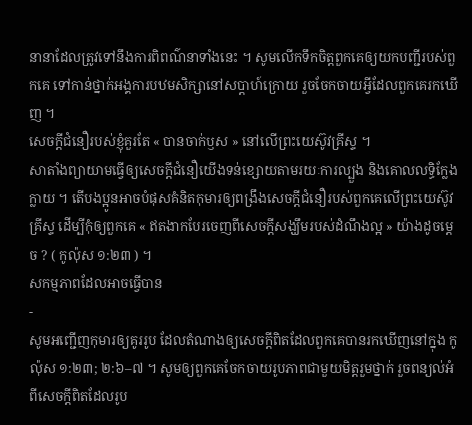នានាដែលត្រូវទៅនឹងការពិពណ៌នាទាំងនេះ ។ សូមលើកទឹកចិត្តពួកគេឲ្យយកបញ្ជីរបស់ពួកគេ ទៅកាន់ថ្នាក់អង្គការបឋមសិក្សានៅសប្ដាហ៍ក្រោយ រួចចែកចាយអ្វីដែលពួកគេរកឃើញ ។
សេចក្ដីជំនឿរបស់ខ្ញុំគួរតែ « បានចាក់ឫស » នៅលើព្រះយេស៊ូវគ្រីស្ទ ។
សាតាំងព្យាយាមធ្វើឲ្យសេចក្តីជំនឿយើងទន់ខ្សោយតាមរយៈការល្បួង និងគោលលទ្ធិក្លែងក្លាយ ។ តើបងប្អូនអាចបំផុសគំនិតកុមារឲ្យពង្រឹងសេចក្តីជំនឿរបស់ពួកគេលើព្រះយេស៊ូវគ្រីស្ទ ដើម្បីកុំឲ្យពួកគេ « ឥតងាកបែរចេញពីសេចក្តីសង្ឃឹមរបស់ដំណឹងល្អ » យ៉ាងដូចម្តេច ? ( កូល៉ុស ១:២៣ ) ។
សកម្មភាពដែលអាចធ្វើបាន
-
សូមអញ្ជើញកុមារឲ្យគូររូប ដែលតំណាងឲ្យសេចក្ដីពិតដែលពួកគេបានរកឃើញនៅក្នុង កូល៉ុស ១:២៣; ២:៦–៧ ។ សូមឲ្យពួកគេចែកចាយរូបភាពជាមួយមិត្តរួមថ្នាក់ រួចពន្យល់អំពីសេចក្ដីពិតដែលរូប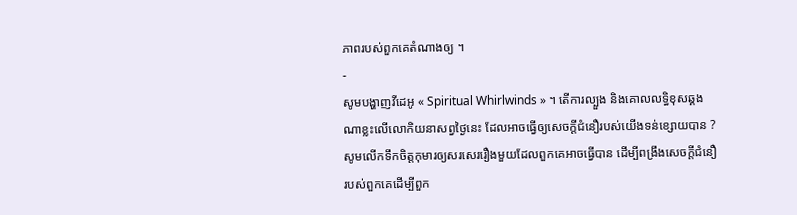ភាពរបស់ពួកគេតំណាងឲ្យ ។
-
សូមបង្ហាញវីដេអូ « Spiritual Whirlwinds » ។ តើការល្បួង និងគោលលទ្ធិខុសឆ្គងណាខ្លះលើលោកិយនាសព្វថ្ងៃនេះ ដែលអាចធ្វើឲ្យសេចក្ដីជំនឿរបស់យើងទន់ខ្សោយបាន ? សូមលើកទឹកចិត្តកុមារឲ្យសរសេររឿងមួយដែលពួកគេអាចធ្វើបាន ដើម្បីពង្រឹងសេចក្តីជំនឿរបស់ពួកគេដើម្បីពួក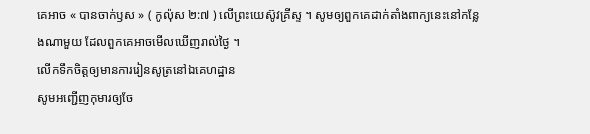គេអាច « បានចាក់ឫស » ( កូល៉ុស ២:៧ ) លើព្រះយេស៊ូវគ្រីស្ទ ។ សូមឲ្យពួកគេដាក់តាំងពាក្យនេះនៅកន្លែងណាមួយ ដែលពួកគេអាចមើលឃើញរាល់ថ្ងៃ ។
លើកទឹកចិត្តឲ្យមានការរៀនសូត្រនៅឯគេហដ្ឋាន
សូមអញ្ជើញកុមារឲ្យចែ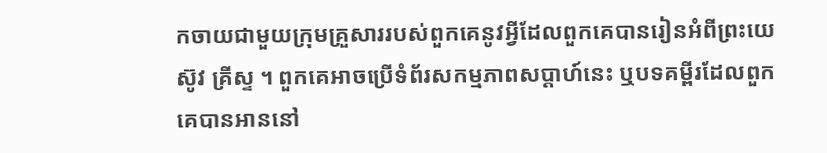កចាយជាមួយក្រុមគ្រួសាររបស់ពួកគេនូវអ្វីដែលពួកគេបានរៀនអំពីព្រះយេស៊ូវ គ្រីស្ទ ។ ពួកគេអាចប្រើទំព័រសកម្មភាពសប្ដាហ៍នេះ ឬបទគម្ពីរដែលពួកគេបានអាននៅ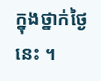ក្នុងថ្នាក់ថ្ងៃនេះ ។